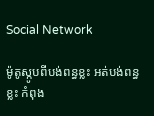Social Network

ម៉ូតូស្កូបពីបង់ពន្ធខ្លះ អត់បង់ពន្ធខ្លះ កំពុង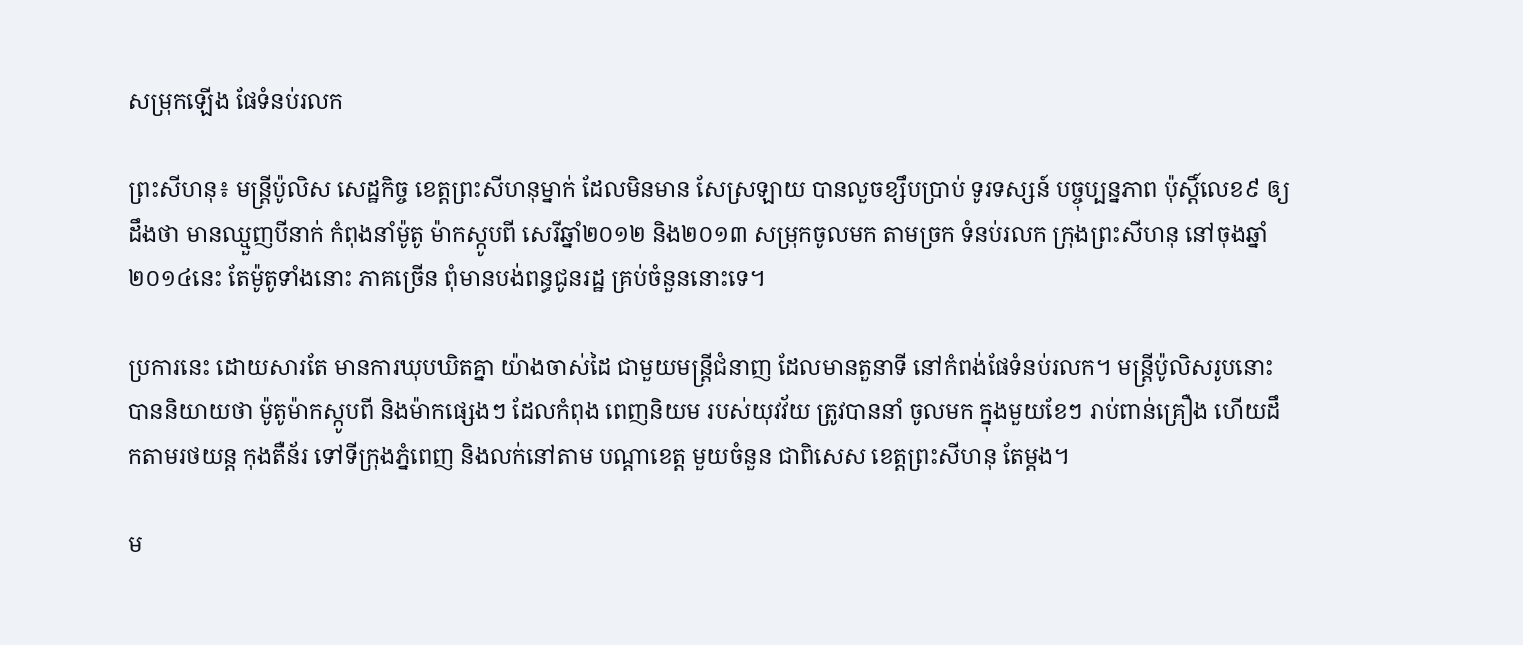សម្រុកឡើង ផែទំនប់រលក

ព្រះសីហនុ៖ មន្ត្រីប៉ូលិស សេដ្ឋកិច្ច ខេត្តព្រះសីហនុម្នាក់ ដែលមិនមាន សែស្រឡាយ បានលួចខ្សឹបប្រាប់ ទូរទស្សន៍ បច្ចុប្បន្នភាព ប៉ុស្តិ៍លេខ៩ ឲ្យដឹងថា មានឈ្មួញបីនាក់ កំពុងនាំម៉ូតូ ម៉ាកស្កូបពី សេរីឆ្នាំ២០១២ និង២០១៣ សម្រុកចូលមក តាមច្រក ទំនប់រលក ក្រុងព្រះសីហនុ នៅចុងឆ្នាំ២០១៤នេះ តែម៉ូតូទាំងនោះ ភាគច្រើន ពុំមានបង់ពន្ធជូនរដ្ឋ គ្រប់ចំនួននោះទេ។

ប្រការនេះ ដោយសារតែ មានការឃុបឃិតគ្នា យ៉ាងចាស់ដៃ ជាមួយមន្ត្រីជំនាញ ដែលមានតួនាទី នៅកំពង់ផែទំនប់រលក។ មន្ត្រីប៉ូលិសរូបនោះ បាននិយាយថា ម៉ូតូម៉ាកស្កូបពី និងម៉ាកផ្សេងៗ ដែលកំពុង ពេញនិយម របស់យុវវ័យ ត្រូវបាននាំ ចូលមក ក្នុងមួយខែៗ រាប់ពាន់គ្រឿង ហើយដឹកតាមរថយន្ត កុងតឺន័រ ទៅទីក្រុងភ្នំពេញ និងលក់នៅតាម បណ្តាខេត្ត មួយចំនួន ជាពិសេស ខេត្តព្រះសីហនុ តែម្តង។

ម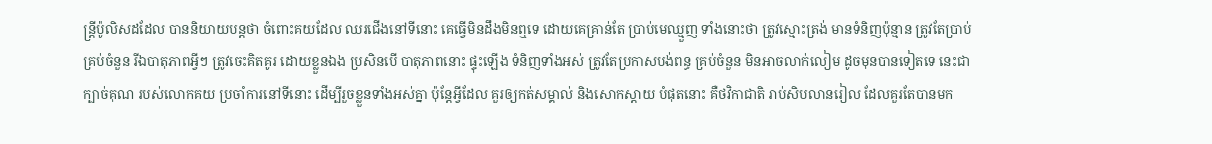ន្ត្រីប៉ូលិសដដែល បាននិយាយបន្តថា ចំពោះគយដែល ឈរជើងនៅទីនោះ គេធ្វើមិនដឹងមិនឮទេ ដោយគេគ្រាន់តែ ប្រាប់មេឈ្មួញ ទាំងនោះថា ត្រូវស្មោះត្រង់ មានទំនិញប៉ុន្មាន ត្រូវតែប្រាប់គ្រប់ចំនួន រីឯបាតុភាពអ្វីៗ ត្រូវចេះគិតគូរ ដោយខ្លួនឯង ប្រសិនបើ បាតុភាពនោះ ផ្ទុះឡើង ទំនិញទាំងអស់ ត្រូវតែប្រកាសបង់ពន្ធ គ្រប់ចំនួន មិនអាចលាក់លៀម ដូចមុនបានទៀតទេ នេះជាក្បាច់គុណ របស់លោកគយ ប្រចាំការនៅទីនោះ ដើម្បីរួចខ្លួនទាំងអស់គ្នា ប៉ុន្តែអ្វីដែល គួរឲ្យកត់សម្គាល់ និងសោកស្តាយ បំផុតនោះ គឺថវិកាជាតិ រាប់សិបលានរៀល ដែលគួរតែបានមក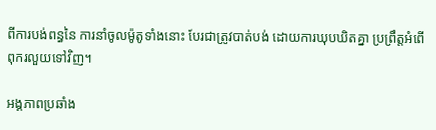ពីការបង់ពន្ធនៃ ការនាំចូលម៉ូតូទាំងនោះ បែរជាត្រូវបាត់បង់ ដោយការឃុបឃិតគ្នា ប្រព្រឹត្តអំពើ ពុករលួយទៅវិញ។

អង្គភាពប្រឆាំង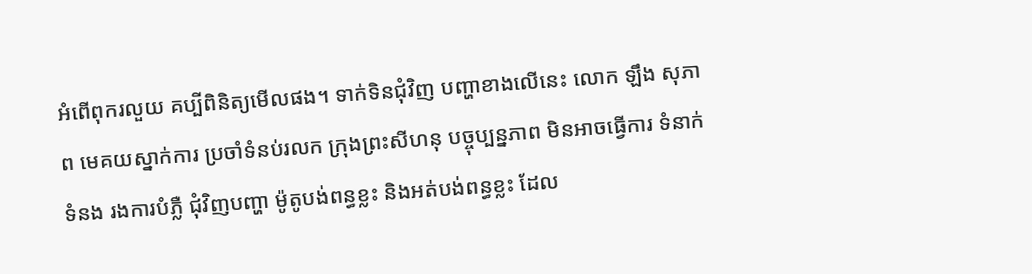អំពើពុករលួយ គប្បីពិនិត្យមើលផង។ ទាក់ទិនជុំវិញ បញ្ហាខាងលើនេះ លោក ឡឹង សុភាព មេគយស្នាក់ការ ប្រចាំទំនប់រលក ក្រុងព្រះសីហនុ បច្ចុប្បន្នភាព មិនអាចធ្វើការ ទំនាក់ទំនង រងការបំភ្លឺ ជុំវិញបញ្ហា ម៉ូតូបង់ពន្ធខ្លះ និងអត់បង់ពន្ធខ្លះ ដែល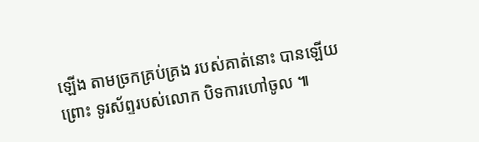ឡើង តាមច្រកគ្រប់គ្រង របស់គាត់នោះ បានឡើយព្រោះ ទូរស័ព្ទរបស់លោក បិទការហៅចូល ៕